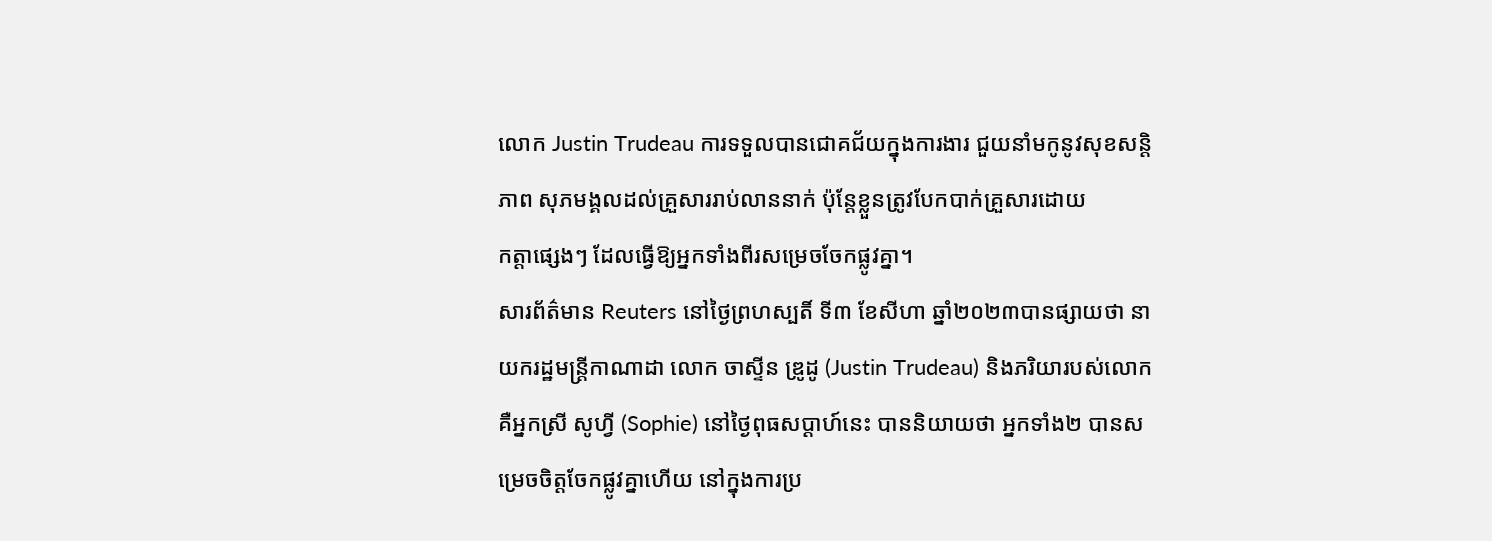លោក Justin Trudeau ការទទួលបានជោគជ័យក្នុងការងារ ជួយនាំមកូនូវសុខសន្តិភាព សុភមង្គលដល់គ្រួសាររាប់លាននាក់ ប៉ុន្តែខ្លួនត្រូវបែកបាក់គ្រួសារដោយ
កត្តាផ្សេងៗ ដែលធ្វើឱ្យអ្នកទាំងពីរសម្រេចចែកផ្លូវគ្នា។
សារព័ត៌មាន Reuters នៅថ្ងៃព្រហស្បតិ៍ ទី៣ ខែសីហា ឆ្នាំ២០២៣បានផ្សាយថា នាយករដ្ឋមន្ត្រីកាណាដា លោក ចាស្ទីន ឌ្រូដូ (Justin Trudeau) និងភរិយារបស់លោក គឺអ្នកស្រី សូហ្វី (Sophie) នៅថ្ងៃពុធសប្ដាហ៍នេះ បាននិយាយថា អ្នកទាំង២ បានសម្រេចចិត្តចែកផ្លូវគ្នាហើយ នៅក្នុងការប្រ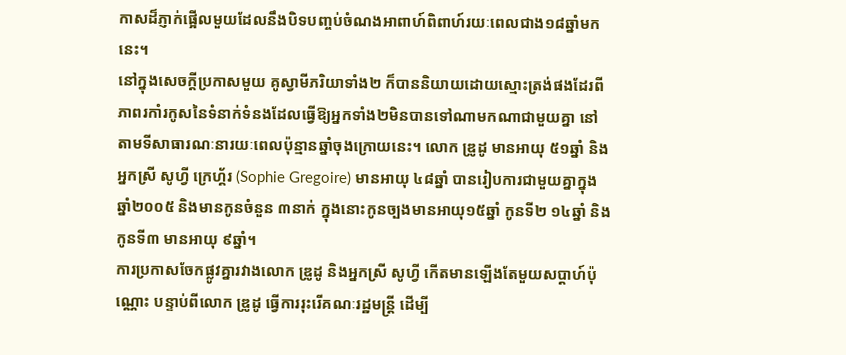កាសដ៏ភ្ញាក់ផ្អើលមួយដែលនឹងបិទបញ្ចប់ចំណងអាពាហ៍ពិពាហ៍រយៈពេលជាង១៨ឆ្នាំមកនេះ។
នៅក្នុងសេចក្ដីប្រកាសមួយ គូស្វាមីភរិយាទាំង២ ក៏បាននិយាយដោយស្មោះត្រង់ផងដែរពីភាពរកាំរកូសនៃទំនាក់ទំនងដែលធ្វើឱ្យអ្នកទាំង២មិនបានទៅណាមកណាជាមួយគ្នា នៅតាមទីសាធារណៈនារយៈពេលប៉ុន្មានឆ្នាំចុងក្រោយនេះ។ លោក ឌ្រូដូ មានអាយុ ៥១ឆ្នាំ និងអ្នកស្រី សូហ្វី ក្រេហ្គ័រ (Sophie Gregoire) មានអាយុ ៤៨ឆ្នាំ បានរៀបការជាមួយគ្នាក្នុងឆ្នាំ២០០៥ និងមានកូនចំនួន ៣នាក់ ក្នុងនោះកូនច្បងមានអាយុ១៥ឆ្នាំ កូនទី២ ១៤ឆ្នាំ និងកូនទី៣ មានអាយុ ៩ឆ្នាំ។
ការប្រកាសចែកផ្លូវគ្នារវាងលោក ឌ្រូដូ និងអ្នកស្រី សូហ្វី កើតមានឡើងតែមួយសប្ដាហ៍ប៉ុណ្ណោះ បន្ទាប់ពីលោក ឌ្រូដូ ធ្វើការរុះរើគណៈរដ្ឋមន្ត្រី ដើម្បី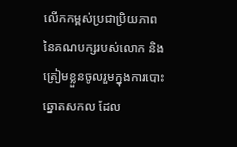លើកកម្ពស់ប្រជាប្រិយភាពនៃគណបក្សរបស់លោក និងត្រៀមខ្លួនចូលរួមក្នុងការបោះឆ្នោតសកល ដែល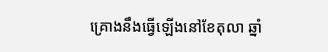គ្រោងនឹងធ្វើឡើងនៅខែតុលា ឆ្នាំ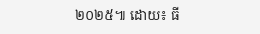២០២៥៕ ដោយ៖ ធី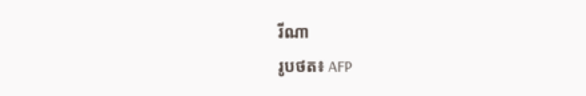រីណា
រូបថត៖ AFP